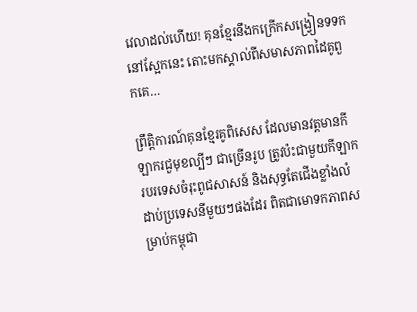វេលាដល់ហើយ! គុនខ្មែរនឹងកក្រើកសង្វ្រៀនទទកនៅស្អែកនេះ តោះមកស្គាល់ពីសមាសភាពដៃគូពួកគេ…

ព្រឹត្តិការណ៍គុនខ្មែរគូពិសេស ដែលមានវត្តមានកីឡាករជួមុខល្បីៗ ជាច្រើនរូប ត្រូវប៉ះជាមួយកីឡាករបរទេសចំរុះពូជសាសន៍ និងសុទ្ធតែជើងខ្លាំងលំដាប់ប្រទេសនីមួយៗផងដែរ ពិតជាមោទកភាពសម្រាប់កម្ពុជា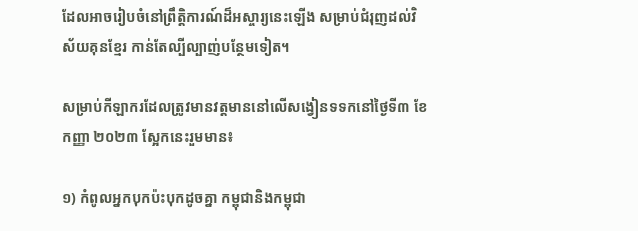ដែលអាចរៀបចំនៅព្រឹត្តិការណ៍ដ៏អស្ចារ្យនេះឡើង សម្រាប់ជំរុញដល់វិស័យគុនខ្មែរ កាន់តែល្បីល្បាញ់បន្ថែមទៀត។

សម្រាប់កីឡាករដែលត្រូវមានវត្តមាននៅលើសង្វៀនទទកនៅថ្ងៃទី៣ ខែកញ្ញា ២០២៣ ស្អែកនេះរួមមាន៖

១) កំពូលអ្នកបុកប៉ះបុកដូចគ្នា កម្ពុជានិងកម្ពុជា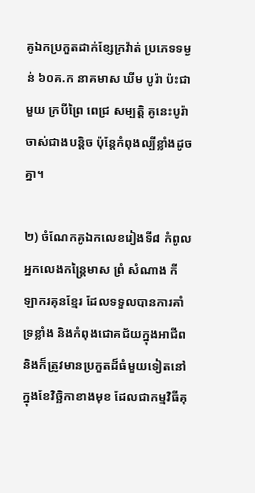គូឯកប្រកួតដាក់ខ្សែក្រវ៉ាត់ ប្រភេទទម្ងន់ ៦០គ.ក នាគមាស ឃីម បូរ៉ា ប៉ះជាមួយ ក្របីព្រៃ ពេជ្រ សម្បត្តិ គូនេះបូរ៉ាចាស់ជាងបន្តិច ប៉ុន្តែកំពុងល្បីខ្លាំងដូចគ្នា។

២) ចំណែកគូឯកលេខរៀងទី៨ កំពូលអ្នកលេងកន្ត្រៃមាស ព្រំ សំណាង កីឡាករគុនខ្មែរ ដែលទទួលបានការគាំទ្រខ្លាំង និងកំពុងជោគជ័យក្នុងអាជីព និងក៏ត្រូវមានប្រកួតដ៏ធំមួយទៀតនៅក្នុងខែវិច្ឆិកាខាងមុខ ដែលជាកម្មវិធីគុ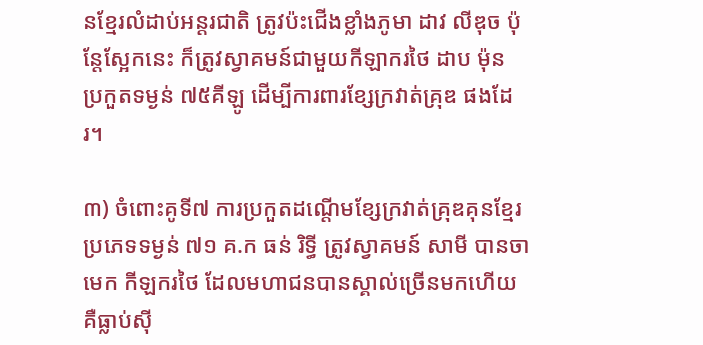នខ្មែរលំដាប់អន្តរជាតិ ត្រូវប៉ះជើងខ្លាំងភូមា ដាវ លីឌុច ប៉ុន្តែស្អែកនេះ ក៏ត្រូវស្វាគមន៍ជាមួយកីឡាករថៃ ដាប ម៉ុន ប្រកួតទម្ងន់ ៧៥គីឡូ ដើម្បីការពារខ្សែក្រវាត់គ្រុឌ ផងដែរ។

៣) ចំពោះគូទី៧ ការប្រកួតដណ្តើមខ្សែក្រវាត់គ្រុឌគុនខ្មែរ ប្រភេទទម្ងន់ ៧១ គ.ក ធន់ រិទ្ធី ត្រូវស្វាគមន៍ សាមី បានចាមេក កីឡករថៃ ដែលមហាជនបានស្គាល់ច្រើនមកហើយ គឺធ្លាប់ស៊ី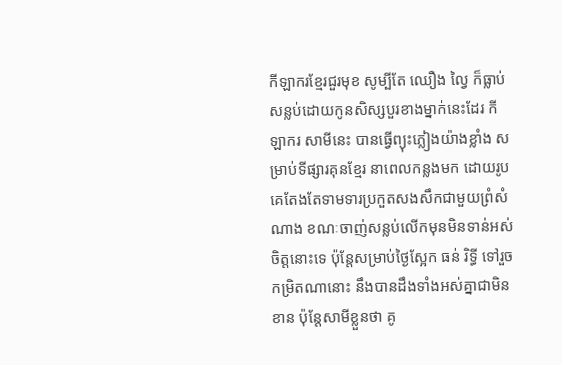កីឡាករខ្មែរជួរមុខ សូម្បីតែ ឈឿង ល្វៃ ក៏ធ្លាប់សន្លប់ដោយកូនសិស្សបួរខាងម្នាក់នេះដែរ កីឡាករ សាមីនេះ បានធ្វើព្យុះភ្លៀងយ៉ាងខ្លាំង សម្រាប់ទីផ្សារគុនខ្មែរ នាពេលកន្លងមក ដោយរូបគេតែងតែទាមទារប្រកួតសងសឹកជាមួយព្រំសំណាង ខណៈចាញ់សន្លប់លើកមុនមិនទាន់អស់ចិត្តនោះទេ ប៉ុន្តែសម្រាប់ថ្ងៃស្អែក ធន់ រិទ្ធី ទៅរួចកម្រិតណានោះ នឹងបានដឹងទាំងអស់គ្នាជាមិនខាន ប៉ុន្តែសាមីខ្លួនថា គូ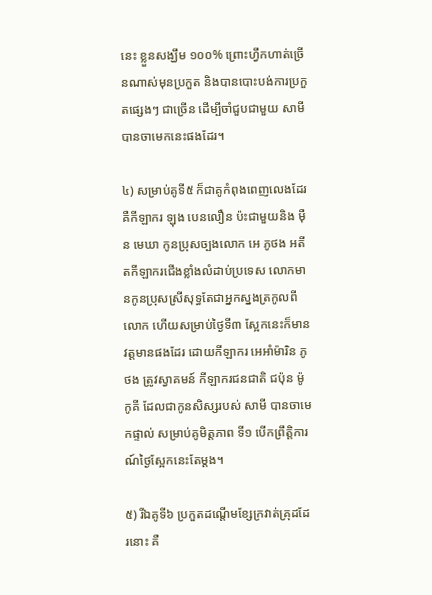នេះ ខ្លួនសង្ឃឹម ១០០% ព្រោះហ្វឹកហាត់ច្រើនណាស់មុនប្រកួត និងបានបោះបង់ការប្រកួតផ្សេងៗ ជាច្រើន ដើម្បីចាំជួបជាមួយ សាមី បានចាមេកនេះផងដែរ។

៤) សម្រាប់គូទី៥ ក៏ជាគូកំពុងពេញលេងដែរ គឺកីឡាករ ឡុង បេនលឿន ប៉ះជាមួយនិង ម៉ឺន មេឃា កូនប្រុសច្បងលោក អេ ភូថង អតីតកីឡាករជើងខ្លាំងលំដាប់ប្រទេស លោកមានកូនប្រុសស្រីសុទ្ធតែជាអ្នកស្នងត្រកូលពីលោក ហើយសម្រាប់ថ្ងៃទី៣ ស្អែកនេះក៏មានវត្តមានផងដែរ ដោយកីឡាករ អេអាំម៉ារិន ភូថង ត្រូវស្វាគមន៍ កីឡាករជនជាតិ ជប៉ុន ម៉ូកូគី ដែលជាកូនសិស្សរបស់ សាមី បានចាមេកផ្ទាល់ សម្រាប់គូមិត្តភាព ទី១ បើកព្រឹត្តិការណ៍ថ្ងៃស្អែកនេះតែម្ដង។

៥) រីឯគូទី៦ ប្រកួតដណ្តើមខ្សែក្រវាត់គ្រុដដែរនោះ គឺ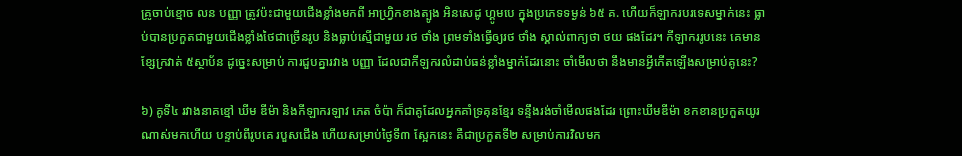គ្រូចាប់ខ្មោច លន បញ្ញា ត្រូវប៉ះជាមួយជើងខ្លាំងមកពី អាហ្វ្រិកខាងត្បូង អិនសេដូ ហ្គូមបេ ក្នុងប្រភេទទម្ងន់ ៦៥ គ. ហើយក៏ឡាករបរទេសម្នាក់នេះ ធ្លាប់បានប្រកួតជាមួយជើងខ្លាំងថៃជាច្រើនរូប និងធ្លាប់ស្មើជាមួយ រថ ថាំង ព្រមទាំងធ្វើឲ្យរថ ថាំង ស្គាល់ពាក្យថា ថយ ផងដែរ។ កីឡាកររូបនេះ គេមានខ្សែក្រវាត់ ៥ស្ថាប័ន ដូច្នេះសម្រាប់ ការជួបគ្នារវាង បញ្ញា ដែលជាកីឡករលំដាប់ធន់ខ្លាំងម្នាក់ដែរនោះ ចាំមើលថា នឹងមានអ្វីកើតឡើងសម្រាប់គូនេះ?

៦) គូទី៤ រវាងនាគខ្មៅ ឃីម ឌីម៉ា និងកីឡាករឡាវ ភេត ចំប៉ា ក៏ជាគូដែលអ្នកគាំទ្រគុនខ្មែរ ទន្ទឹងរង់ចាំមើលផងដែរ ព្រោះឃីមឌីម៉ា ខកខានប្រកួតយូរណាស់មកហើយ បន្ទាប់ពីរូបគេ របួសជើង ហើយសម្រាប់ថ្ងៃទី៣ ស្អែកនេះ គឺជាប្រកួតទី២ សម្រាប់ការវិលមក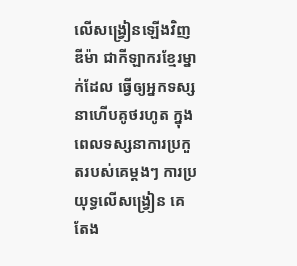លើសង្វ្រៀនឡើងវិញ ឌីម៉ា ជាកីឡាករខ្មែរម្នាក់ដែល ធ្វើឲ្យអ្នកទស្សនាហើបគូថរហូត ក្នុងពេលទស្សនាការប្រកួតរបស់គេម្ដងៗ ការប្រយុទ្ធលើសង្វ្រៀន គេតែង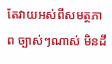តែវាយអស់ពីសមត្ថភាព ច្បាស់ៗណាស់ មិនដឹ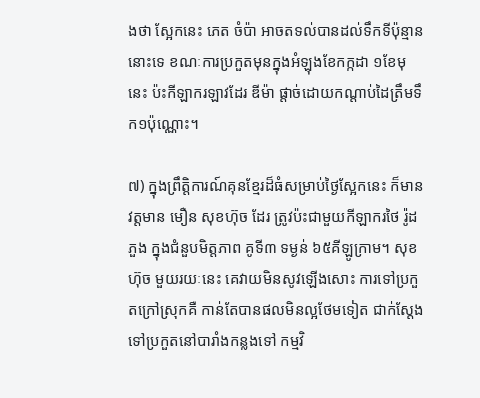ងថា ស្អែកនេះ ភេត ចំប៉ា អាចតទល់បានដល់ទឹកទីប៉ុន្មាននោះទេ ខណៈការប្រកួតមុនក្នុងអំឡុងខែកក្កដា ១ខែមុនេះ ប៉ះកីឡាករឡាវដែរ ឌីម៉ា ផ្តាច់ដោយកណ្តាប់ដៃត្រឹមទឹក១ប៉ុណ្ណោះ។

៧) ក្នុងព្រឹត្តិការណ៍គុនខ្មែរដ៏ធំសម្រាប់ថ្ងៃស្អែកនេះ ក៏មានវត្តមាន មឿន សុខហ៊ុច ដែរ ត្រូវប៉ះជាមួយកីឡាករថៃ រ៉ូដ ភួង ក្នុងជំនួបមិត្តភាព គូទី៣ ទម្ងន់ ៦៥គីឡូក្រាម។ សុខហ៊ុច មួយរយៈនេះ គេវាយមិនសូវឡើងសោះ ការទៅប្រកួតក្រៅស្រុកគឺ កាន់តែបានផលមិនល្អថែមទៀត ជាក់ស្តែងទៅប្រកួតនៅបារាំងកន្លងទៅ កម្មវិ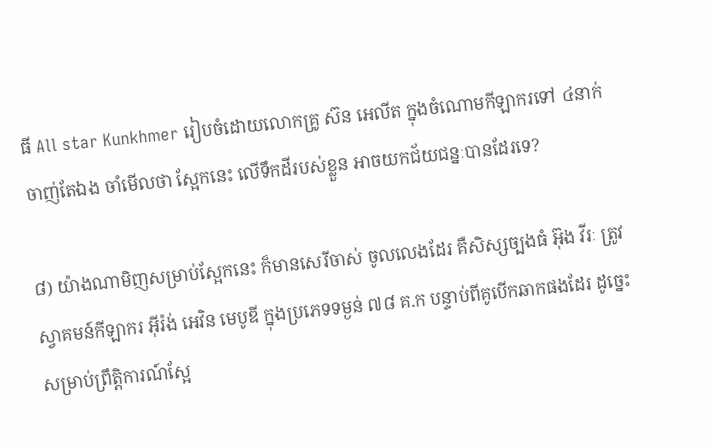ធី All star Kunkhmer រៀបចំដោយលោកគ្រូ ស៊ន អេលីត ក្នុងចំណោមកីឡាករទៅ ៤នាក់ ចាញ់តែឯង ចាំមើលថា ស្អែកនេះ លើទឹកដីរបស់ខ្លួន អាចយកជ័យជន្នៈបានដែរទេ?

៨) យ៉ាងណាមិញសម្រាប់ស្អែកនេះ ក៏មានសេរីចាស់ ចូលលេងដែរ គឺសិស្សច្បងធំ អ៊ុង វីរៈ ត្រូវស្វាគមន៍កីឡាករ អ៊ីរ៉ង់ អេវិន មេបូឌី ក្នុងប្រភេទទម្ងន់ ៧៨ គ.ក បន្ទាប់ពីគូបើកឆាកផងដែរ ដូច្នេះសម្រាប់ព្រឹត្តិការណ៍ស្អែ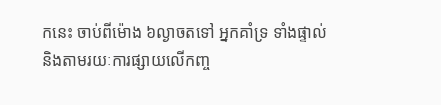កនេះ ចាប់ពីម៉ោង ៦ល្ងាចតទៅ អ្នកគាំទ្រ ទាំងផ្ទាល់ និងតាមរយៈការផ្សាយលើកញ្ច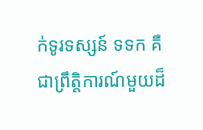ក់ទូរទស្សន៍ ទទក គឺជាព្រឹត្តិការណ៍មួយដ៏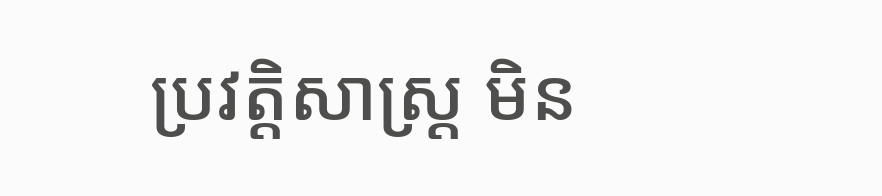ប្រវត្តិសាស្ត្រ មិន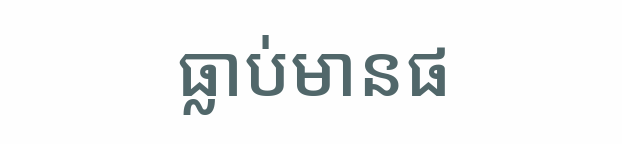ធ្លាប់មានផ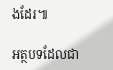ងដែរ៕

អត្ថបទដែលជា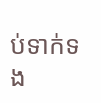ប់ទាក់ទង